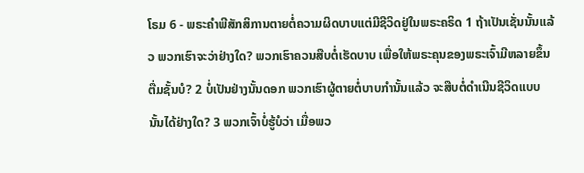ໂຣມ 6 - ພຣະຄຳພີສັກສິການຕາຍຕໍ່ຄວາມຜິດບາບແຕ່ມີຊີວິດຢູ່ໃນພຣະຄຣິດ 1 ຖ້າເປັນເຊັ່ນນັ້ນແລ້ວ ພວກເຮົາຈະວ່າຢ່າງໃດ? ພວກເຮົາຄວນສືບຕໍ່ເຮັດບາບ ເພື່ອໃຫ້ພຣະຄຸນຂອງພຣະເຈົ້າມີຫລາຍຂຶ້ນຕື່ມຊັ້ນບໍ? 2 ບໍ່ເປັນຢ່າງນັ້ນດອກ ພວກເຮົາຜູ້ຕາຍຕໍ່ບາບກຳນັ້ນແລ້ວ ຈະສືບຕໍ່ດຳເນີນຊີວິດແບບນັ້ນໄດ້ຢ່າງໃດ? 3 ພວກເຈົ້າບໍ່ຮູ້ບໍວ່າ ເມື່ອພວ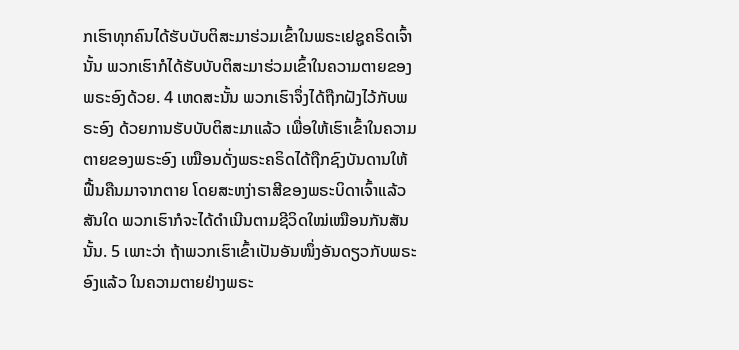ກເຮົາທຸກຄົນໄດ້ຮັບບັບຕິສະມາຮ່ວມເຂົ້າໃນພຣະເຢຊູຄຣິດເຈົ້ານັ້ນ ພວກເຮົາກໍໄດ້ຮັບບັບຕິສະມາຮ່ວມເຂົ້າໃນຄວາມຕາຍຂອງພຣະອົງດ້ວຍ. 4 ເຫດສະນັ້ນ ພວກເຮົາຈຶ່ງໄດ້ຖືກຝັງໄວ້ກັບພຣະອົງ ດ້ວຍການຮັບບັບຕິສະມາແລ້ວ ເພື່ອໃຫ້ເຮົາເຂົ້າໃນຄວາມຕາຍຂອງພຣະອົງ ເໝືອນດັ່ງພຣະຄຣິດໄດ້ຖືກຊົງບັນດານໃຫ້ຟື້ນຄືນມາຈາກຕາຍ ໂດຍສະຫງ່າຣາສີຂອງພຣະບິດາເຈົ້າແລ້ວສັນໃດ ພວກເຮົາກໍຈະໄດ້ດຳເນີນຕາມຊີວິດໃໝ່ເໝືອນກັນສັນນັ້ນ. 5 ເພາະວ່າ ຖ້າພວກເຮົາເຂົ້າເປັນອັນໜຶ່ງອັນດຽວກັບພຣະອົງແລ້ວ ໃນຄວາມຕາຍຢ່າງພຣະ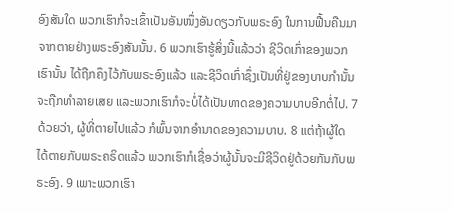ອົງສັນໃດ ພວກເຮົາກໍຈະເຂົ້າເປັນອັນໜຶ່ງອັນດຽວກັບພຣະອົງ ໃນການຟື້ນຄືນມາຈາກຕາຍຢ່າງພຣະອົງສັນນັ້ນ. 6 ພວກເຮົາຮູ້ສິ່ງນີ້ແລ້ວວ່າ ຊີວິດເກົ່າຂອງພວກເຮົານັ້ນ ໄດ້ຖືກຄຶງໄວ້ກັບພຣະອົງແລ້ວ ແລະຊີວິດເກົ່າຊຶ່ງເປັນທີ່ຢູ່ຂອງບາບກຳນັ້ນ ຈະຖືກທຳລາຍເສຍ ແລະພວກເຮົາກໍຈະບໍ່ໄດ້ເປັນທາດຂອງຄວາມບາບອີກຕໍ່ໄປ. 7 ດ້ວຍວ່າ, ຜູ້ທີ່ຕາຍໄປແລ້ວ ກໍພົ້ນຈາກອຳນາດຂອງຄວາມບາບ. 8 ແຕ່ຖ້າຜູ້ໃດ ໄດ້ຕາຍກັບພຣະຄຣິດແລ້ວ ພວກເຮົາກໍເຊື່ອວ່າຜູ້ນັ້ນຈະມີຊີວິດຢູ່ດ້ວຍກັນກັບພຣະອົງ. 9 ເພາະພວກເຮົາ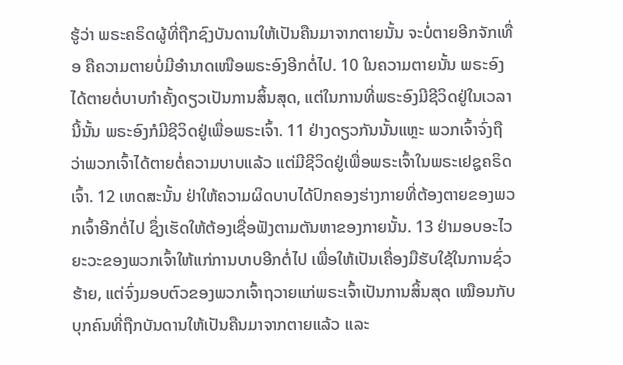ຮູ້ວ່າ ພຣະຄຣິດຜູ້ທີ່ຖືກຊົງບັນດານໃຫ້ເປັນຄືນມາຈາກຕາຍນັ້ນ ຈະບໍ່ຕາຍອີກຈັກເທື່ອ ຄືຄວາມຕາຍບໍ່ມີອຳນາດເໜືອພຣະອົງອີກຕໍ່ໄປ. 10 ໃນຄວາມຕາຍນັ້ນ ພຣະອົງໄດ້ຕາຍຕໍ່ບາບກຳຄັ້ງດຽວເປັນການສິ້ນສຸດ, ແຕ່ໃນການທີ່ພຣະອົງມີຊີວິດຢູ່ໃນເວລານີ້ນັ້ນ ພຣະອົງກໍມີຊີວິດຢູ່ເພື່ອພຣະເຈົ້າ. 11 ຢ່າງດຽວກັນນັ້ນແຫຼະ ພວກເຈົ້າຈົ່ງຖືວ່າພວກເຈົ້າໄດ້ຕາຍຕໍ່ຄວາມບາບແລ້ວ ແຕ່ມີຊີວິດຢູ່ເພື່ອພຣະເຈົ້າໃນພຣະເຢຊູຄຣິດເຈົ້າ. 12 ເຫດສະນັ້ນ ຢ່າໃຫ້ຄວາມຜິດບາບໄດ້ປົກຄອງຮ່າງກາຍທີ່ຕ້ອງຕາຍຂອງພວກເຈົ້າອີກຕໍ່ໄປ ຊຶ່ງເຮັດໃຫ້ຕ້ອງເຊື່ອຟັງຕາມຕັນຫາຂອງກາຍນັ້ນ. 13 ຢ່າມອບອະໄວຍະວະຂອງພວກເຈົ້າໃຫ້ແກ່ການບາບອີກຕໍ່ໄປ ເພື່ອໃຫ້ເປັນເຄື່ອງມືຮັບໃຊ້ໃນການຊົ່ວຮ້າຍ, ແຕ່ຈົ່ງມອບຕົວຂອງພວກເຈົ້າຖວາຍແກ່ພຣະເຈົ້າເປັນການສິ້ນສຸດ ເໝືອນກັບບຸກຄົນທີ່ຖືກບັນດານໃຫ້ເປັນຄືນມາຈາກຕາຍແລ້ວ ແລະ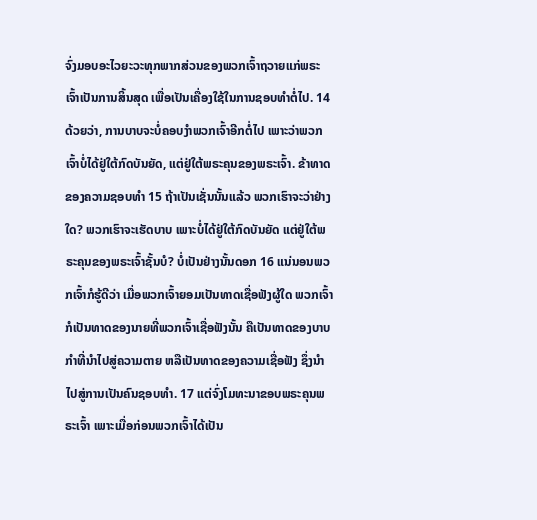ຈົ່ງມອບອະໄວຍະວະທຸກພາກສ່ວນຂອງພວກເຈົ້າຖວາຍແກ່ພຣະເຈົ້າເປັນການສິ້ນສຸດ ເພື່ອເປັນເຄື່ອງໃຊ້ໃນການຊອບທຳຕໍ່ໄປ. 14 ດ້ວຍວ່າ, ການບາບຈະບໍ່ຄອບງຳພວກເຈົ້າອີກຕໍ່ໄປ ເພາະວ່າພວກເຈົ້າບໍ່ໄດ້ຢູ່ໃຕ້ກົດບັນຍັດ, ແຕ່ຢູ່ໃຕ້ພຣະຄຸນຂອງພຣະເຈົ້າ. ຂ້າທາດຂອງຄວາມຊອບທຳ 15 ຖ້າເປັນເຊັ່ນນັ້ນແລ້ວ ພວກເຮົາຈະວ່າຢ່າງໃດ? ພວກເຮົາຈະເຮັດບາບ ເພາະບໍ່ໄດ້ຢູ່ໃຕ້ກົດບັນຍັດ ແຕ່ຢູ່ໃຕ້ພຣະຄຸນຂອງພຣະເຈົ້າຊັ້ນບໍ? ບໍ່ເປັນຢ່າງນັ້ນດອກ 16 ແນ່ນອນພວກເຈົ້າກໍຮູ້ດີວ່າ ເມື່ອພວກເຈົ້າຍອມເປັນທາດເຊື່ອຟັງຜູ້ໃດ ພວກເຈົ້າກໍເປັນທາດຂອງນາຍທີ່ພວກເຈົ້າເຊື່ອຟັງນັ້ນ ຄືເປັນທາດຂອງບາບກຳທີ່ນຳໄປສູ່ຄວາມຕາຍ ຫລືເປັນທາດຂອງຄວາມເຊື່ອຟັງ ຊຶ່ງນຳໄປສູ່ການເປັນຄົນຊອບທຳ. 17 ແຕ່ຈົ່ງໂມທະນາຂອບພຣະຄຸນພຣະເຈົ້າ ເພາະເມື່ອກ່ອນພວກເຈົ້າໄດ້ເປັນ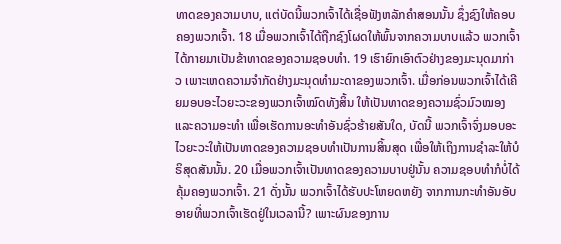ທາດຂອງຄວາມບາບ, ແຕ່ບັດນີ້ພວກເຈົ້າໄດ້ເຊື່ອຟັງຫລັກຄຳສອນນັ້ນ ຊຶ່ງຊົງໃຫ້ຄອບຄອງພວກເຈົ້າ. 18 ເມື່ອພວກເຈົ້າໄດ້ຖືກຊົງໂຜດໃຫ້ພົ້ນຈາກຄວາມບາບແລ້ວ ພວກເຈົ້າໄດ້ກາຍມາເປັນຂ້າທາດຂອງຄວາມຊອບທຳ. 19 ເຮົາຍົກເອົາຕົວຢ່າງຂອງມະນຸດມາກ່າວ ເພາະເຫດຄວາມຈຳກັດຢ່າງມະນຸດທຳມະດາຂອງພວກເຈົ້າ. ເມື່ອກ່ອນພວກເຈົ້າໄດ້ເຄີຍມອບອະໄວຍະວະຂອງພວກເຈົ້າໝົດທັງສິ້ນ ໃຫ້ເປັນທາດຂອງຄວາມຊົ່ວມົວໝອງແລະຄວາມອະທຳ ເພື່ອເຮັດການອະທຳອັນຊົ່ວຮ້າຍສັນໃດ, ບັດນີ້ ພວກເຈົ້າຈົ່ງມອບອະໄວຍະວະໃຫ້ເປັນທາດຂອງຄວາມຊອບທຳເປັນການສິ້ນສຸດ ເພື່ອໃຫ້ເຖິງການຊຳລະໃຫ້ບໍຣິສຸດສັນນັ້ນ. 20 ເມື່ອພວກເຈົ້າເປັນທາດຂອງຄວາມບາບຢູ່ນັ້ນ ຄວາມຊອບທຳກໍບໍ່ໄດ້ຄຸ້ມຄອງພວກເຈົ້າ. 21 ດັ່ງນັ້ນ ພວກເຈົ້າໄດ້ຮັບປະໂຫຍດຫຍັງ ຈາກການກະທຳອັນອັບອາຍທີ່ພວກເຈົ້າເຮັດຢູ່ໃນເວລານີ້? ເພາະຜົນຂອງການ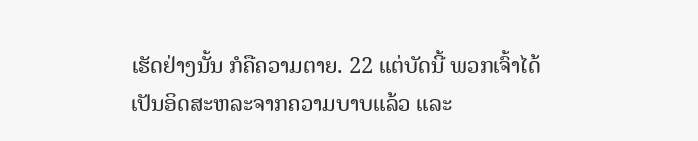ເຮັດຢ່າງນັ້ນ ກໍຄືຄວາມຕາຍ. 22 ແຕ່ບັດນີ້ ພວກເຈົ້າໄດ້ເປັນອິດສະຫລະຈາກຄວາມບາບແລ້ວ ແລະ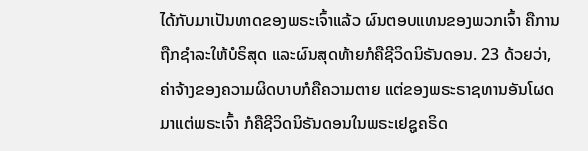ໄດ້ກັບມາເປັນທາດຂອງພຣະເຈົ້າແລ້ວ ຜົນຕອບແທນຂອງພວກເຈົ້າ ຄືການຖືກຊຳລະໃຫ້ບໍຣິສຸດ ແລະຜົນສຸດທ້າຍກໍຄືຊີວິດນິຣັນດອນ. 23 ດ້ວຍວ່າ, ຄ່າຈ້າງຂອງຄວາມຜິດບາບກໍຄືຄວາມຕາຍ ແຕ່ຂອງພຣະຣາຊທານອັນໂຜດມາແຕ່ພຣະເຈົ້າ ກໍຄືຊີວິດນິຣັນດອນໃນພຣະເຢຊູຄຣິດ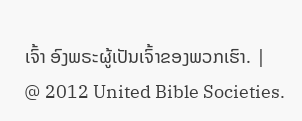ເຈົ້າ ອົງພຣະຜູ້ເປັນເຈົ້າຂອງພວກເຮົາ. |
@ 2012 United Bible Societies.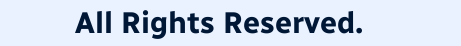All Rights Reserved.